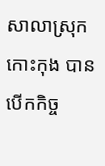សាលាស្រុកកោះកុង បានបើកកិច្ច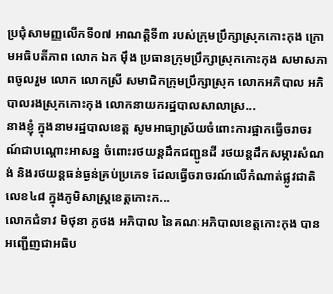ប្រជុំសាមញ្ញលើកទី០៧ អាណត្ដិទី៣ របស់ក្រុមប្រឹក្សាស្រុកកោះកុង ក្រោមអធិបតីភាព លោក ឯក ម៉ឹង ប្រធានក្រុមប្រឹក្សាស្រុកកោះកុង សមាសភាពចូលរួម លោក លោកស្រី សមាជិកក្រុមប្រឹក្សាស្រុក លោកអភិបាល អភិបាលរងស្រុកកោះកុង លោកនាយករដ្ឋបាលសាលាស្រ...
នាងខ្ញុំ ក្នុងនាមរដ្ឋបាលខេត្ត សូមអាធ្យាស្រ័យចំពោះការផ្អាកធ្វេីចរាចរណ៍ជាបណ្តោះអាសន្ន ចំពោះរថយន្តដឹកជញ្ជូនដី រថយន្តដឹកសម្ភារសំណង់ និងរថយន្តធន់ធ្ងន់គ្រប់ប្រភេទ ដែលធ្វើចរាចរណ៍លើកំណាត់ផ្លូវជាតិលេខ៤៨ ក្នុងភូមិសាស្ត្រខេត្តកោះក...
លោកជំទាវ មិថុនា ភូថង អភិបាល នៃគណៈអភិបាលខេត្តកោះកុង បានអញ្ជើញជាអធិប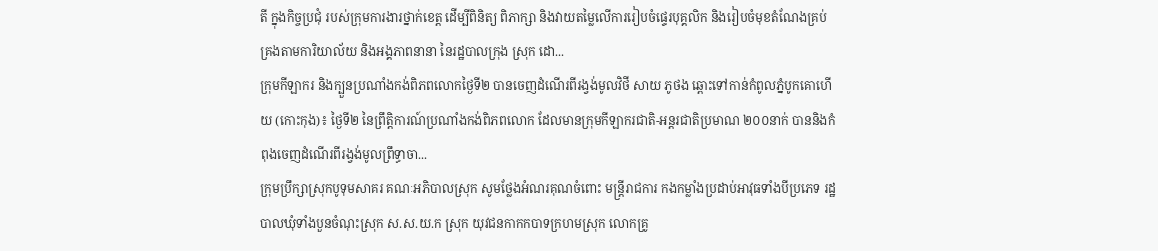តី ក្នុងកិច្ចប្រជុំ របស់ក្រុមការងារថ្នាក់ខេត្ត ដើម្បីពិនិត្យ ពិភាក្សា និងវាយតម្លៃលើការរៀបចំផ្ទេរបុគ្គលិក និងរៀបចំមុខតំណែងគ្រប់គ្រងតាមការិយាល័យ និងអង្គភាពនានា នៃរដ្ឋបាលក្រុង ស្រុក ដោ...
ក្រុមកីឡាករ និងក្បួនប្រណាំងកង់ពិភពលោកថ្ងៃទី២ បានចេញដំណើរពីរង្វង់មូលវិថី សាយ ភូថង ឆ្ពោះទៅកាន់កំពូលភ្នំបូកគោហើយ (កោះកុង)៖ ថ្ងៃទី២ នៃព្រឹត្តិការណ៍ប្រណាំងកង់ពិភពលោក ដែលមានក្រុមកីឡាករជាតិ-អន្តរជាតិប្រមាណ ២០០នាក់ បាននិងកំពុងចេញដំណើរពីរង្វង់មូលព្រឹទ្ធាចា...
ក្រុមប្រឹក្សាស្រុកបូទុមសាគរ គណៈអភិបាលស្រុក សូមថ្លែងអំណរគុណចំពោះ មន្ត្រីរាជការ កងកម្លាំងប្រដាប់អាវុធទាំងបីប្រភេទ រដ្ឋបាលឃុំទាំងបួនចំណុះស្រុក ស.ស.យ.ក ស្រុក យុវជនកាកកបាទក្រហមស្រុក លោកគ្រូ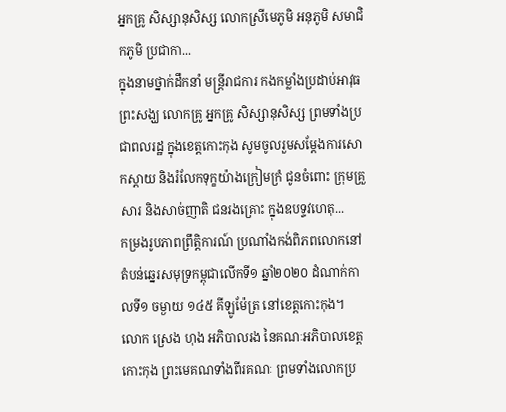អ្នកគ្រូ សិស្សានុសិស្ស លោកស្រីមេភូមិ អនុភូមិ សមាជិកភូមិ ប្រជាកា...
ក្នុងនាមថ្នាក់ដឹកនាំ មន្ត្រីរាជការ កងកម្លាំងប្រដាប់អាវុធ ព្រះសង្ឃ លោកគ្រូ អ្នកគ្រូ សិស្សានុសិស្ស ព្រមទាំងប្រជាពលរដ្ឋ ក្នុងខេត្តកោះកុង សូមចូលរួមសម្តែងការសោកស្តាយ និងរំលែកទុក្ខយ៉ាងក្រៀមក្រំ ជូនចំពោះ ក្រុមគ្រួសារ និងសាច់ញាតិ ជនរងគ្រោះ ក្នុងឧបទ្ទវហេតុ...
កម្រងរូបភាពព្រឹត្តិការណ៍ ប្រណាំងកង់ពិភពលោកនៅតំបន់ឆ្នេរសមុទ្រកម្ពុជាលើកទី១ ឆ្នាំ២០២០ ដំណាក់កាលទី១ ចម្ងាយ ១៤៥ គីឡូម៉ែត្រ នៅខេត្តកោះកុង។
លោក ស្រេង ហុង អភិបាលរង នៃគណៈអភិបាលខេត្តកោះកុង ព្រះមេគណទាំងពីរគណៈ ព្រមទាំងលោកប្រ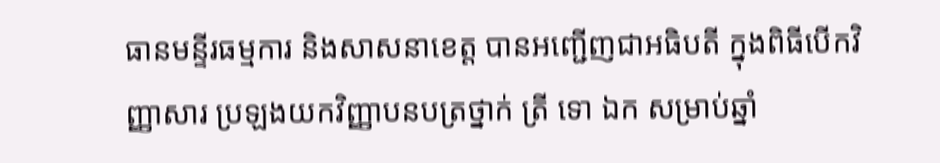ធានមន្ទីរធម្មការ និងសាសនាខេត្ត បានអញ្ជើញជាអធិបតី ក្នុងពិធីបើកវិញ្ញាសារ ប្រឡងយកវិញ្ញាបនបត្រថ្នាក់ ត្រី ទោ ឯក សម្រាប់ឆ្នាំ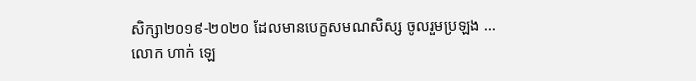សិក្សា២០១៩-២០២០ ដែលមានបេក្ខសមណសិស្ស ចូលរួមប្រឡង ...
លោក ហាក់ ឡេ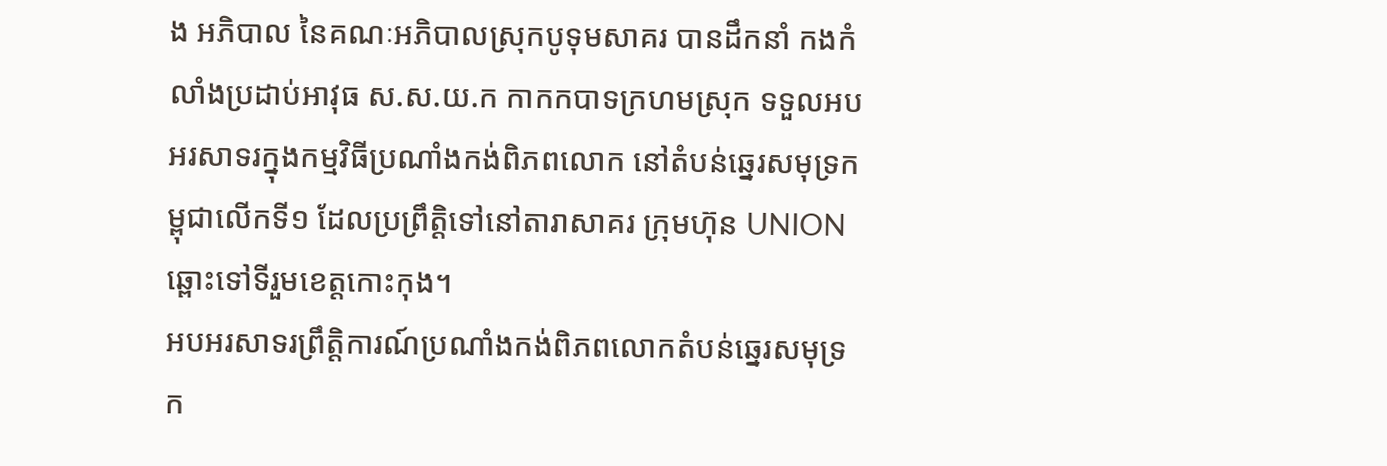ង អភិបាល នៃគណៈអភិបាលស្រុកបូទុមសាគរ បានដឹកនាំ កងកំលាំងប្រដាប់អាវុធ ស.ស.យ.ក កាកកបាទក្រហមស្រុក ទទួលអបអរសាទរក្នុងកម្មវិធីប្រណាំងកង់ពិភពលោក នៅតំបន់ឆ្នេរសមុទ្រកម្ពុជាលើកទី១ ដែលប្រព្រឹត្តិទៅនៅតារាសាគរ ក្រុមហ៊ុន UNION ឆ្ពោះទៅទីរួមខេត្តកោះកុង។
អបអរសាទរព្រឹត្តិការណ៍ប្រណាំងកង់ពិភពលោកតំបន់ឆ្នេរសមុទ្រក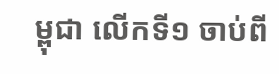ម្ពុជា លើកទី១ ចាប់ពី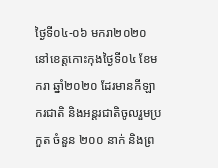ថ្ងៃទី០៤-០៦ មករា២០២០ នៅខេត្តកោះកុងថ្ងៃទី០៤ ខែមករា ឆ្នាំ២០២០ ដែរមានកីឡាករជាតិ និងអន្តរជាតិចូលរួមប្រកួត ចំនួន ២០០ នាក់ និងព្រ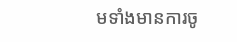មទាំងមានការចូ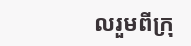លរួមពីក្រុ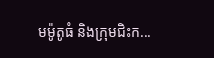មម៉ូតូធំ និងក្រុមជិះក...